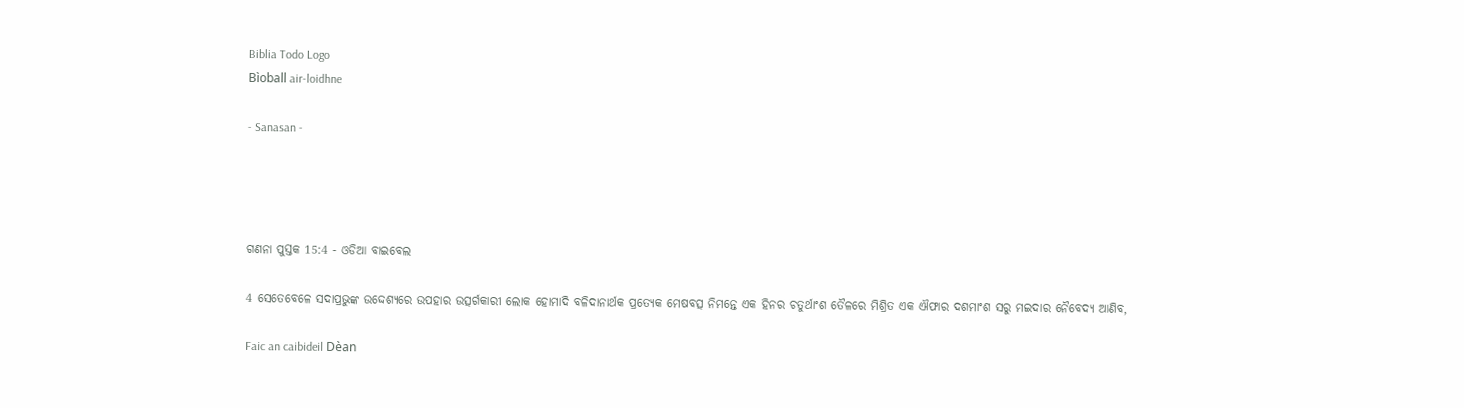Biblia Todo Logo
Bìoball air-loidhne

- Sanasan -




ଗଣନା ପୁସ୍ତକ 15:4 - ଓଡିଆ ବାଇବେଲ

4 ସେତେବେଳେ ସଦାପ୍ରଭୁଙ୍କ ଉଦ୍ଦେଶ୍ୟରେ ଉପହାର ଉତ୍ସର୍ଗକାରୀ ଲୋକ ହୋମାଦି ବଳିଦାନାର୍ଥକ ପ୍ରତ୍ୟେକ ମେଷବତ୍ସ ନିମନ୍ତେ ଏକ ହିନର ଚତୁର୍ଥାଂଶ ତୈଳରେ ମିଶ୍ରିତ ଏକ ଐଫାର ଦଶମାଂଶ ସରୁ ମଇଦାର ନୈବେଦ୍ୟ ଆଣିବ,

Faic an caibideil Dèan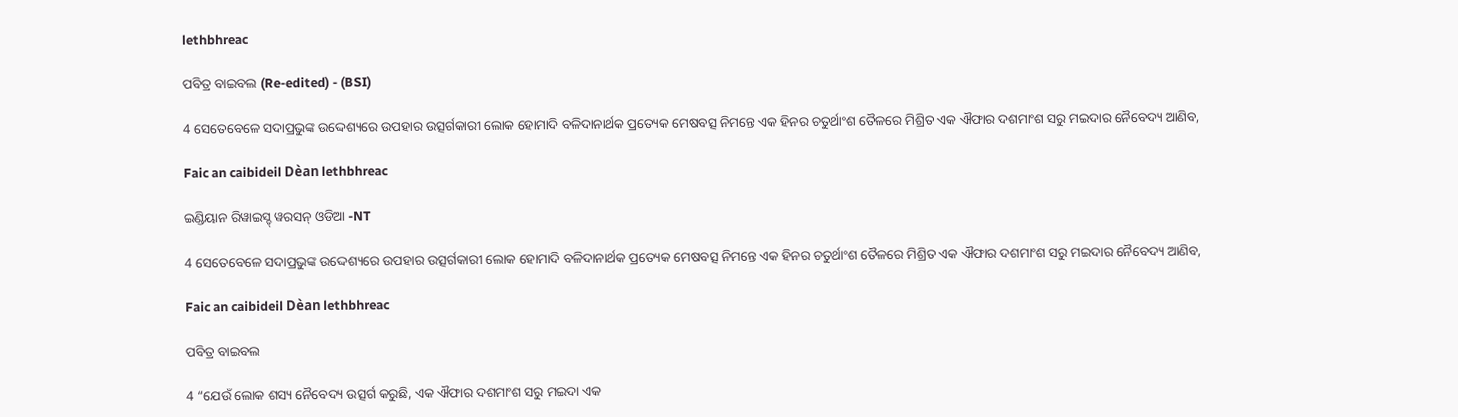lethbhreac

ପବିତ୍ର ବାଇବଲ (Re-edited) - (BSI)

4 ସେତେବେଳେ ସଦାପ୍ରଭୁଙ୍କ ଉଦ୍ଦେଶ୍ୟରେ ଉପହାର ଉତ୍ସର୍ଗକାରୀ ଲୋକ ହୋମାଦି ବଳିଦାନାର୍ଥକ ପ୍ରତ୍ୟେକ ମେଷବତ୍ସ ନିମନ୍ତେ ଏକ ହିନର ଚତୁର୍ଥାଂଶ ତୈଳରେ ମିଶ୍ରିତ ଏକ ଐଫାର ଦଶମାଂଶ ସରୁ ମଇଦାର ନୈବେଦ୍ୟ ଆଣିବ,

Faic an caibideil Dèan lethbhreac

ଇଣ୍ଡିୟାନ ରିୱାଇସ୍ଡ୍ ୱରସନ୍ ଓଡିଆ -NT

4 ସେତେବେଳେ ସଦାପ୍ରଭୁଙ୍କ ଉଦ୍ଦେଶ୍ୟରେ ଉପହାର ଉତ୍ସର୍ଗକାରୀ ଲୋକ ହୋମାଦି ବଳିଦାନାର୍ଥକ ପ୍ରତ୍ୟେକ ମେଷବତ୍ସ ନିମନ୍ତେ ଏକ ହିନର ଚତୁର୍ଥାଂଶ ତୈଳରେ ମିଶ୍ରିତ ଏକ ଐଫାର ଦଶମାଂଶ ସରୁ ମଇଦାର ନୈବେଦ୍ୟ ଆଣିବ,

Faic an caibideil Dèan lethbhreac

ପବିତ୍ର ବାଇବଲ

4 “ଯେଉଁ ଲୋକ ଶସ୍ୟ ନୈବେଦ୍ୟ ଉତ୍ସର୍ଗ କରୁଛି, ଏକ ଐଫାର ଦଶମାଂଶ ସରୁ ମଇଦା ଏକ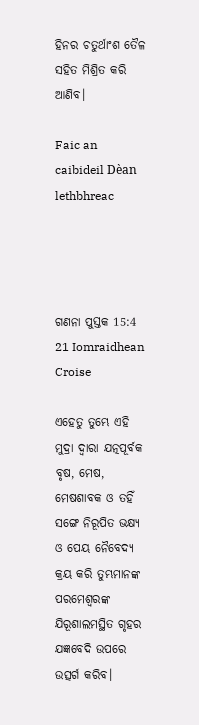ହିନର ଚତୁର୍ଥାଂଶ ତୈଳ ସହିତ ମିଶ୍ରିତ କରି ଆଣିବ।

Faic an caibideil Dèan lethbhreac




ଗଣନା ପୁସ୍ତକ 15:4
21 Iomraidhean Croise

ଏହେତୁ ତୁମ୍ଭେ ଏହି ମୁଦ୍ରା ଦ୍ୱାରା ଯତ୍ନପୂର୍ବକ ବୃଷ, ମେଷ, ମେଷଶାବକ ଓ ତହିଁ ସଙ୍ଗେ ନିରୂପିତ ଭକ୍ଷ୍ୟ ଓ ପେୟ ନୈବେଦ୍ୟ କ୍ରୟ କରି ତୁମ୍ଭମାନଙ୍କ ପରମେଶ୍ୱରଙ୍କ ଯିରୂଶାଲମସ୍ଥିତ ଗୃହର ଯଜ୍ଞବେଦି ଉପରେ ଉତ୍ସର୍ଗ କରିବ।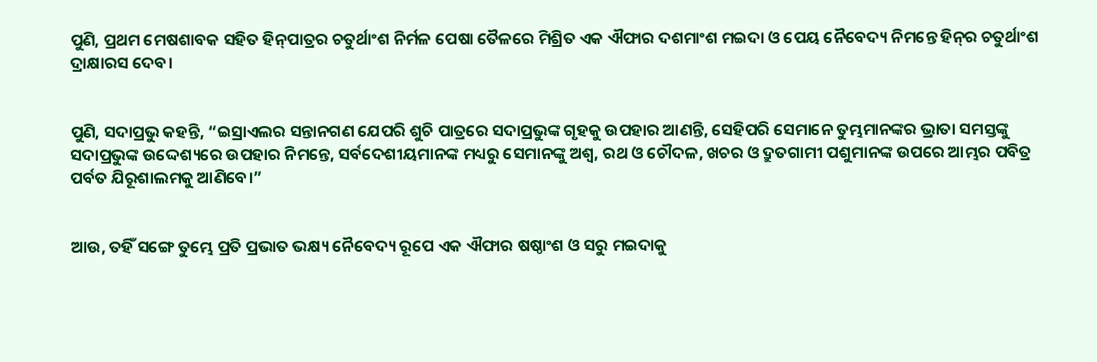ପୁଣି, ପ୍ରଥମ ମେଷଶାବକ ସହିତ ହିନ୍‍ପାତ୍ରର ଚତୁର୍ଥାଂଶ ନିର୍ମଳ ପେଷା ତୈଳରେ ମିଶ୍ରିତ ଏକ ଐଫାର ଦଶମାଂଶ ମଇଦା ଓ ପେୟ ନୈବେଦ୍ୟ ନିମନ୍ତେ ହିନ୍‍ର ଚତୁର୍ଥାଂଶ ଦ୍ରାକ୍ଷାରସ ଦେବ।


ପୁଣି, ସଦାପ୍ରଭୁ କହନ୍ତି, “ଇସ୍ରାଏଲର ସନ୍ତାନଗଣ ଯେପରି ଶୁଚି ପାତ୍ରରେ ସଦାପ୍ରଭୁଙ୍କ ଗୃହକୁ ଉପହାର ଆଣନ୍ତି, ସେହିପରି ସେମାନେ ତୁମ୍ଭମାନଙ୍କର ଭ୍ରାତା ସମସ୍ତଙ୍କୁ ସଦାପ୍ରଭୁଙ୍କ ଉଦ୍ଦେଶ୍ୟରେ ଉପହାର ନିମନ୍ତେ, ସର୍ବଦେଶୀୟମାନଙ୍କ ମଧ୍ୟରୁ ସେମାନଙ୍କୁ ଅଶ୍ୱ, ରଥ ଓ ଚୌଦଳ, ଖଚର ଓ ଦ୍ରୁତଗାମୀ ପଶୁମାନଙ୍କ ଉପରେ ଆମ୍ଭର ପବିତ୍ର ପର୍ବତ ଯିରୂଶାଲମକୁ ଆଣିବେ।”


ଆଉ, ତହିଁ ସଙ୍ଗେ ତୁମ୍ଭେ ପ୍ରତି ପ୍ରଭାତ ଭକ୍ଷ୍ୟ ନୈବେଦ୍ୟ ରୂପେ ଏକ ଐଫାର ଷଷ୍ଠାଂଶ ଓ ସରୁ ମଇଦାକୁ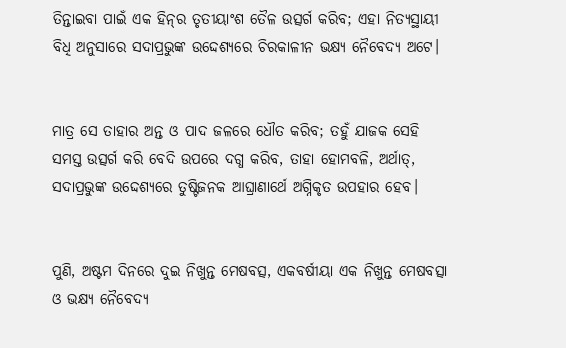ତିନ୍ତାଇବା ପାଇଁ ଏକ ହିନ୍‍ର ତୃତୀୟାଂଶ ତୈଳ ଉତ୍ସର୍ଗ କରିବ; ଏହା ନିତ୍ୟସ୍ଥାୟୀ ବିଧି ଅନୁସାରେ ସଦାପ୍ରଭୁଙ୍କ ଉଦ୍ଦେଶ୍ୟରେ ଚିରକାଳୀନ ଭକ୍ଷ୍ୟ ନୈବେଦ୍ୟ ଅଟେ।


ମାତ୍ର ସେ ତାହାର ଅନ୍ତ ଓ ପାଦ ଜଳରେ ଧୌତ କରିବ; ତହୁଁ ଯାଜକ ସେହି ସମସ୍ତ ଉତ୍ସର୍ଗ କରି ବେଦି ଉପରେ ଦଗ୍ଧ କରିବ, ତାହା ହୋମବଳି, ଅର୍ଥାତ୍‍, ସଦାପ୍ରଭୁଙ୍କ ଉଦ୍ଦେଶ୍ୟରେ ତୁଷ୍ଟିଜନକ ଆଘ୍ରାଣାର୍ଥେ ଅଗ୍ନିକୃତ ଉପହାର ହେବ।


ପୁଣି, ଅଷ୍ଟମ ଦିନରେ ଦୁଇ ନିଖୁନ୍ତ ମେଷବତ୍ସ, ଏକବର୍ଷୀୟା ଏକ ନିଖୁନ୍ତ ମେଷବତ୍ସା ଓ ଭକ୍ଷ୍ୟ ନୈବେଦ୍ୟ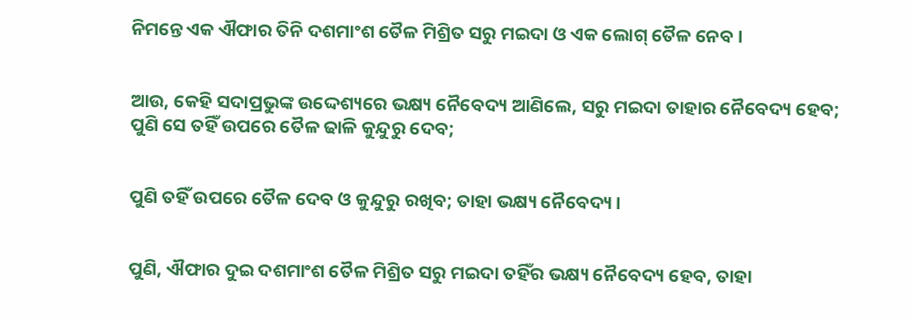ନିମନ୍ତେ ଏକ ଐଫାର ତିନି ଦଶମାଂଶ ତୈଳ ମିଶ୍ରିତ ସରୁ ମଇଦା ଓ ଏକ ଲୋଗ୍‍ ତୈଳ ନେବ।


ଆଉ, କେହି ସଦାପ୍ରଭୁଙ୍କ ଉଦ୍ଦେଶ୍ୟରେ ଭକ୍ଷ୍ୟ ନୈବେଦ୍ୟ ଆଣିଲେ, ସରୁ ମଇଦା ତାହାର ନୈବେଦ୍ୟ ହେବ; ପୁଣି ସେ ତହିଁ ଉପରେ ତୈଳ ଢାଳି କୁନ୍ଦୁରୁ ଦେବ;


ପୁଣି ତହିଁ ଉପରେ ତୈଳ ଦେବ ଓ କୁନ୍ଦୁରୁ ରଖିବ; ତାହା ଭକ୍ଷ୍ୟ ନୈବେଦ୍ୟ।


ପୁଣି, ଐଫାର ଦୁଇ ଦଶମାଂଶ ତୈଳ ମିଶ୍ରିତ ସରୁ ମଇଦା ତହିଁର ଭକ୍ଷ୍ୟ ନୈବେଦ୍ୟ ହେବ, ତାହା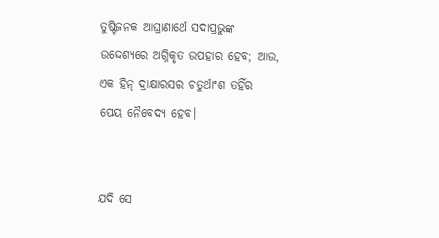ତୁଷ୍ଟିଜନକ ଆଘ୍ରାଣାର୍ଥେ ସଦାପ୍ରଭୁଙ୍କ ଉଦ୍ଦେଶ୍ୟରେ ଅଗ୍ନିକୃତ ଉପହାର ହେବ; ଆଉ, ଏକ ହିନ୍‍ ଦ୍ରାକ୍ଷାରସର ଚତୁର୍ଥାଂଶ ତହିଁର ପେୟ ନୈବେଦ୍ୟ ହେବ।


ଯଦି ସେ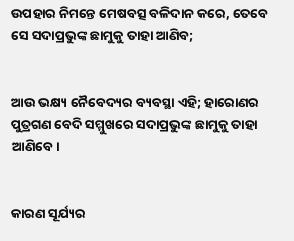ଉପହାର ନିମନ୍ତେ ମେଷବତ୍ସ ବଳିଦାନ କରେ, ତେବେ ସେ ସଦାପ୍ରଭୁଙ୍କ ଛାମୁକୁ ତାହା ଆଣିବ;


ଆଉ ଭକ୍ଷ୍ୟ ନୈବେଦ୍ୟର ବ୍ୟବସ୍ଥା ଏହି; ହାରୋଣର ପୁତ୍ରଗଣ ବେଦି ସମ୍ମୁଖରେ ସଦାପ୍ରଭୁଙ୍କ ଛାମୁକୁ ତାହା ଆଣିବେ।


କାରଣ ସୂର୍ଯ୍ୟର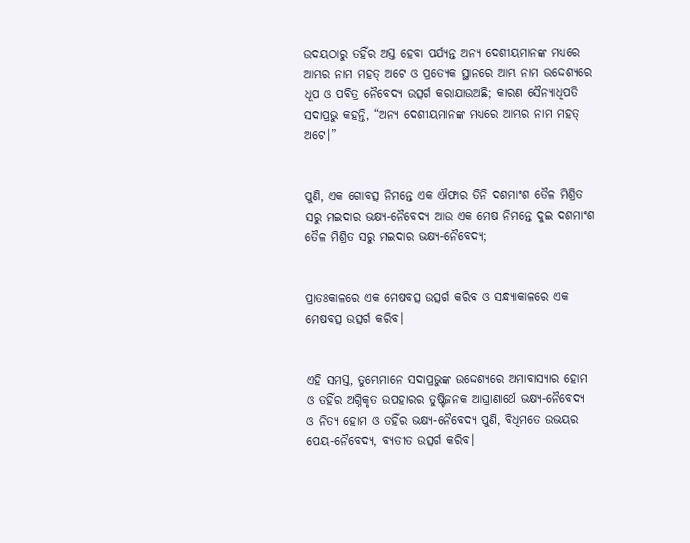ଉଦୟଠାରୁ ତହିଁର ଅସ୍ତ ହେବା ପର୍ଯ୍ୟନ୍ତ ଅନ୍ୟ ଦେଶୀୟମାନଙ୍କ ମଧ୍ୟରେ ଆମ୍ଭର ନାମ ମହତ୍ ଅଟେ ଓ ପ୍ରତ୍ୟେକ ସ୍ଥାନରେ ଆମ୍ଭ ନାମ ଉଦ୍ଦେଶ୍ୟରେ ଧୂପ ଓ ପବିତ୍ର ନୈବେଦ୍ୟ ଉତ୍ସର୍ଗ କରାଯାଉଅଛି; କାରଣ ସୈନ୍ୟାଧିପତି ସଦାପ୍ରଭୁ କହନ୍ତି, “ଅନ୍ୟ ଦେଶୀୟମାନଙ୍କ ମଧ୍ୟରେ ଆମ୍ଭର ନାମ ମହତ୍ ଅଟେ।”


ପୁଣି, ଏକ ଗୋବତ୍ସ ନିମନ୍ତେ ଏକ ଐଫାର ତିନି ଦଶମାଂଶ ତୈଳ ମିଶ୍ରିତ ସରୁ ମଇଦାର ଭକ୍ଷ୍ୟ-ନୈବେଦ୍ୟ ଆଉ ଏକ ମେଷ ନିମନ୍ତେ ଦୁଇ ଦଶମାଂଶ ତୈଳ ମିଶ୍ରିତ ସରୁ ମଇଦାର ଭକ୍ଷ୍ୟ-ନୈବେଦ୍ୟ;


ପ୍ରାତଃକାଳରେ ଏକ ମେଷବତ୍ସ ଉତ୍ସର୍ଗ କରିବ ଓ ସନ୍ଧ୍ୟାକାଳରେ ଏକ ମେଷବତ୍ସ ଉତ୍ସର୍ଗ କରିବ।


ଏହି ସମସ୍ତ, ତୁମ୍ଭେମାନେ ସଦାପ୍ରଭୁଙ୍କ ଉଦ୍ଦେଶ୍ୟରେ ଅମାବାସ୍ୟାର ହୋମ ଓ ତହିଁର ଅଗ୍ନିକୃତ ଉପହାରର ତୁଷ୍ଟିଜନକ ଆଘ୍ରାଣାର୍ଥେ ଭକ୍ଷ୍ୟ-ନୈବେଦ୍ୟ ଓ ନିତ୍ୟ ହୋମ ଓ ତହିଁର ଭକ୍ଷ୍ୟ-ନୈବେଦ୍ୟ ପୁଣି, ବିଧିମତେ ଉଭୟର ପେୟ-ନୈବେଦ୍ୟ, ବ୍ୟତୀତ ଉତ୍ସର୍ଗ କରିବ।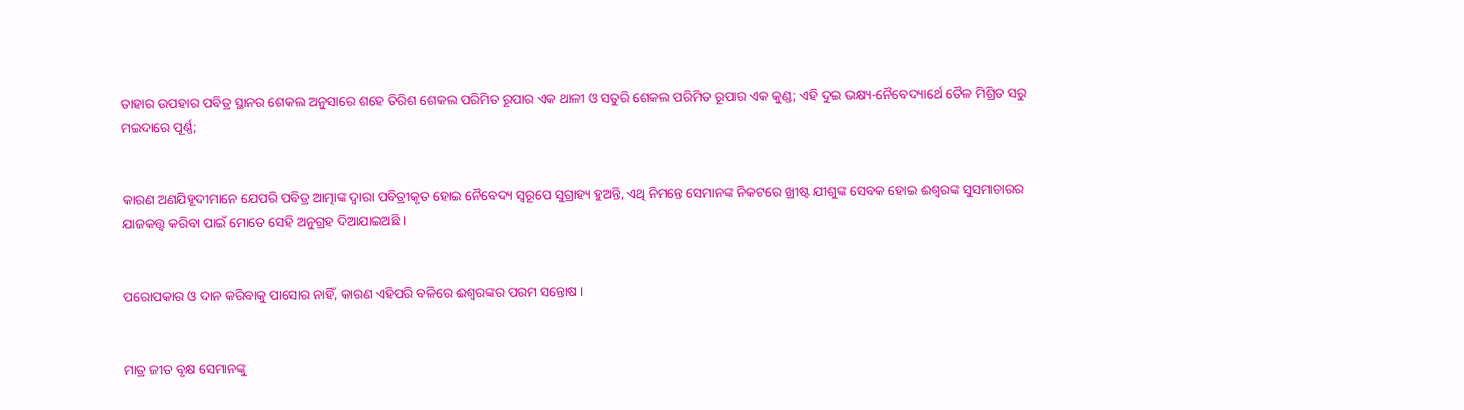ତାହାର ଉପହାର ପବିତ୍ର ସ୍ଥାନର ଶେକଲ ଅନୁସାରେ ଶହେ ତିରିଶ ଶେକଲ ପରିମିତ ରୂପାର ଏକ ଥାଳୀ ଓ ସତୁରି ଶେକଲ ପରିମିତ ରୂପାର ଏକ କୁଣ୍ଡ; ଏହି ଦୁଇ ଭକ୍ଷ୍ୟ-ନୈବେଦ୍ୟାର୍ଥେ ତୈଳ ମିଶ୍ରିତ ସରୁ ମଇଦାରେ ପୂର୍ଣ୍ଣ;


କାରଣ ଅଣଯିହୂଦୀମାନେ ଯେପରି ପବିତ୍ର ଆତ୍ମାଙ୍କ ଦ୍ୱାରା ପବିତ୍ରୀକୃତ ହୋଇ ନୈବେଦ୍ୟ ସ୍ୱରୂପେ ସୁଗ୍ରାହ୍ୟ ହୁଅନ୍ତି, ଏଥି ନିମନ୍ତେ ସେମାନଙ୍କ ନିକଟରେ ଖ୍ରୀଷ୍ଟ ଯୀଶୁଙ୍କ ସେବକ ହୋଇ ଈଶ୍ୱରଙ୍କ ସୁସମାଚାରର ଯାଜକତ୍ତ୍ୱ କରିବା ପାଇଁ ମୋତେ ସେହି ଅନୁଗ୍ରହ ଦିଆଯାଇଅଛି ।


ପରୋପକାର ଓ ଦାନ କରିବାକୁ ପାସୋର ନାହିଁ, କାରଣ ଏହିପରି ବଳିରେ ଈଶ୍ୱରଙ୍କର ପରମ ସନ୍ତୋଷ ।


ମାତ୍ର ଜୀତ ବୃକ୍ଷ ସେମାନଙ୍କୁ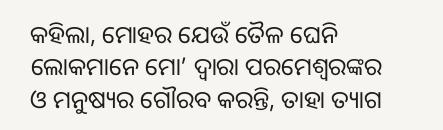କହିଲା, ମୋହର ଯେଉଁ ତୈଳ ଘେନି ଲୋକମାନେ ମୋ’ ଦ୍ୱାରା ପରମେଶ୍ୱରଙ୍କର ଓ ମନୁଷ୍ୟର ଗୌରବ କରନ୍ତି, ତାହା ତ୍ୟାଗ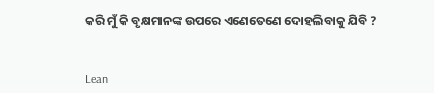କରି ମୁଁ କି ବୃକ୍ଷମାନଙ୍କ ଉପରେ ଏଣେତେଣେ ଦୋହଲିବାକୁ ଯିବି ?


Lean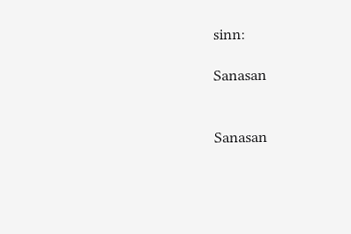sinn:

Sanasan


Sanasan